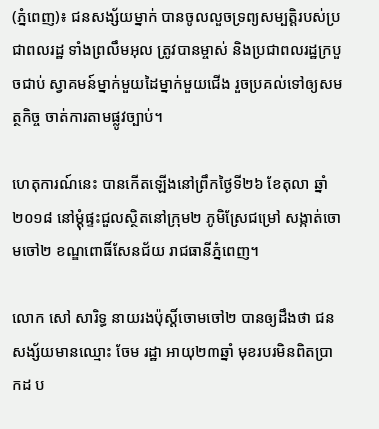(ភ្នំពេញ)៖ ជនសង្ស័យម្នាក់ បានចូលលួចទ្រព្យសម្បត្តិរបស់ប្រជាពលរដ្ឋ ទាំងព្រលឹមអុល ត្រូវបានម្ចាស់ និងប្រជាពលរដ្ឋក្របួចជាប់ ស្វាគមន៍ម្នាក់មួយដៃម្នាក់មួយជើង រួចប្រគល់ទៅឲ្យសមត្ថកិច្ច ចាត់ការតាមផ្លូវច្បាប់។

ហេតុការណ៍នេះ បានកើតឡើងនៅព្រឹកថ្ងៃទី២៦ ខែតុលា ឆ្នាំ២០១៨ នៅម្តុំផ្ទះជួលស្ថិតនៅក្រុម២ ភូមិស្រែជម្រៅ សង្កាត់ចោមចៅ២ ខណ្ឌពោធិ៍សែនជ័យ រាជធានីភ្នំពេញ។

លោក សៅ សារិទ្ធ នាយរងប៉ុស្តិ៍ចោមចៅ២ បានឲ្យដឹងថា ជនសង្ស័យមានឈ្មោះ ចែម រដ្ឋា អាយុ២៣ឆ្នាំ មុខរបរមិនពិតប្រាកដ ប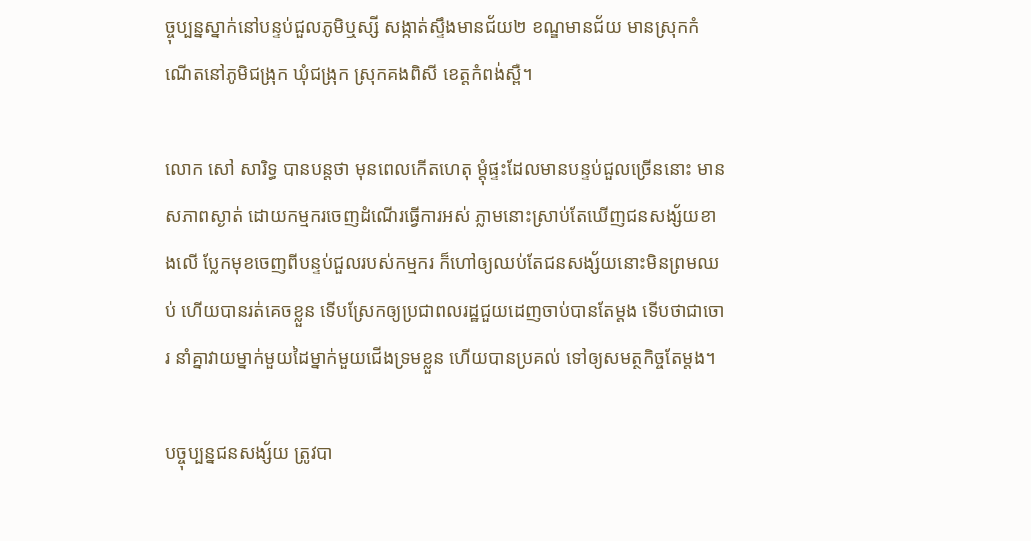ច្ចុប្បន្នស្នាក់នៅបន្ទប់ជួលភូមិឬស្សី សង្កាត់ស្ទឹងមានជ័យ២ ខណ្ឌមានជ័យ មានស្រុកកំណើតនៅភូមិជង្រុក ឃុំជង្រុក ស្រុកគងពិសី ខេត្តកំពង់ស្ពឺ។

លោក សៅ សារិទ្ធ បានបន្តថា មុនពេលកើតហេតុ ម្តុំផ្ទះដែលមានបន្ទប់ជួលច្រើននោះ មានសភាពស្ងាត់ ដោយកម្មករចេញដំណើរធ្វើការអស់ ភ្លាមនោះស្រាប់តែឃើញជនសង្ស័យខាងលើ ប្លែកមុខចេញពីបន្ទប់ជួលរបស់កម្មករ ក៏ហៅឲ្យឈប់តែជនសង្ស័យនោះមិនព្រមឈប់ ហើយបានរត់គេចខ្លួន ទើបស្រែកឲ្យប្រជាពលរដ្ឋជួយដេញចាប់បានតែម្តង ទើបថាជាចោរ នាំគ្នាវាយម្នាក់មួយដៃម្នាក់មួយជើងទ្រមខ្លួន ហើយបានប្រគល់ ទៅឲ្យសមត្ថកិច្ចតែម្តង។

បច្ចុប្បន្នជនសង្ស័យ ត្រូវបា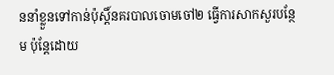ននាំខ្លួនទៅកាន់ប៉ុស្តិ៍នគរបាលចោមចៅ២ ធ្វើការសាកសួរបន្ថែម ប៉ុន្តែដោយ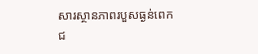សារស្ថានភាពរបួសធ្ងន់ពេក ជ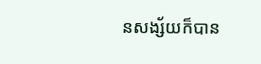នសង្ស័យក៏បាន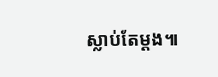ស្លាប់តែម្តង៕